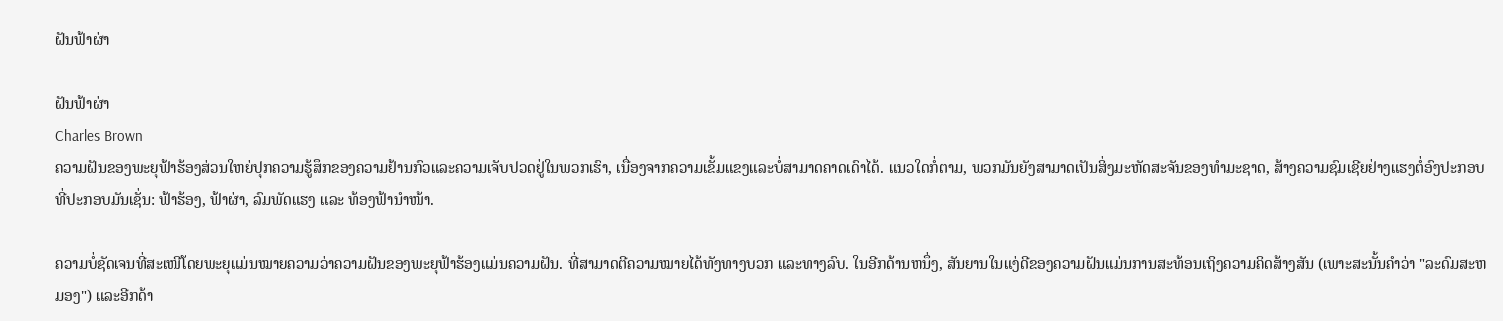ຝັນຟ້າຜ່າ

ຝັນຟ້າຜ່າ
Charles Brown
ຄວາມຝັນຂອງພະຍຸຟ້າຮ້ອງສ່ວນໃຫຍ່ປຸກຄວາມຮູ້ສຶກຂອງຄວາມຢ້ານກົວແລະຄວາມເຈັບປວດຢູ່ໃນພວກເຮົາ, ເນື່ອງຈາກຄວາມເຂັ້ມແຂງແລະບໍ່ສາມາດຄາດເດົາໄດ້. ແນວໃດກໍ່ຕາມ, ພວກມັນຍັງສາມາດເປັນສິ່ງມະຫັດສະຈັນຂອງທຳມະຊາດ, ສ້າງຄວາມຊົມເຊີຍຢ່າງແຮງຕໍ່ອົງປະກອບທີ່ປະກອບມັນເຊັ່ນ: ຟ້າຮ້ອງ, ຟ້າຜ່າ, ລົມພັດແຮງ ແລະ ທ້ອງຟ້ານຳໜ້າ.

ຄວາມບໍ່ຊັດເຈນທີ່ສະເໜີໂດຍພະຍຸແມ່ນໝາຍຄວາມວ່າຄວາມຝັນຂອງພະຍຸຟ້າຮ້ອງແມ່ນຄວາມຝັນ. ທີ່ສາມາດຕີຄວາມໝາຍໄດ້ທັງທາງບວກ ແລະທາງລົບ. ໃນອີກດ້ານຫນຶ່ງ, ສັນຍານໃນແງ່ດີຂອງຄວາມຝັນແມ່ນການສະທ້ອນເຖິງຄວາມຄິດສ້າງສັນ (ເພາະສະນັ້ນຄໍາວ່າ "ລະດົມສະຫມອງ") ແລະອີກດ້າ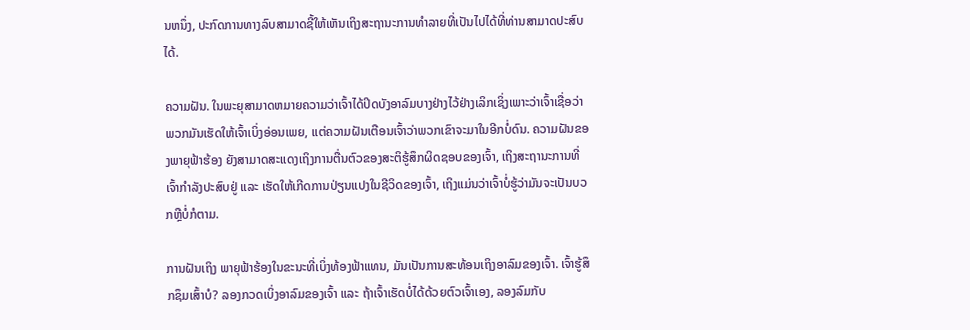ນຫນຶ່ງ, ປະກົດການທາງລົບສາມາດຊີ້ໃຫ້ເຫັນເຖິງສະຖານະການທໍາລາຍທີ່ເປັນໄປໄດ້ທີ່ທ່ານສາມາດປະສົບໄດ້.

ຄວາມຝັນ. ໃນພະຍຸສາມາດຫມາຍຄວາມວ່າເຈົ້າໄດ້ປິດບັງອາລົມບາງຢ່າງໄວ້ຢ່າງເລິກເຊິ່ງເພາະວ່າເຈົ້າເຊື່ອວ່າພວກມັນເຮັດໃຫ້ເຈົ້າເບິ່ງອ່ອນເພຍ, ແຕ່ຄວາມຝັນເຕືອນເຈົ້າວ່າພວກເຂົາຈະມາໃນອີກບໍ່ດົນ. ຄວາມຝັນຂອງພາຍຸຟ້າຮ້ອງ ຍັງສາມາດສະແດງເຖິງການຕື່ນຕົວຂອງສະຕິຮູ້ສຶກຜິດຊອບຂອງເຈົ້າ, ເຖິງສະຖານະການທີ່ເຈົ້າກຳລັງປະສົບຢູ່ ແລະ ເຮັດໃຫ້ເກີດການປ່ຽນແປງໃນຊີວິດຂອງເຈົ້າ, ເຖິງແມ່ນວ່າເຈົ້າບໍ່ຮູ້ວ່າມັນຈະເປັນບວກຫຼືບໍ່ກໍຕາມ.

ການຝັນເຖິງ ພາຍຸຟ້າຮ້ອງໃນຂະນະທີ່ເບິ່ງທ້ອງຟ້າແທນ, ມັນເປັນການສະທ້ອນເຖິງອາລົມຂອງເຈົ້າ. ເຈົ້າຮູ້ສຶກຊຶມເສົ້າບໍ? ລອງກວດເບິ່ງອາລົມຂອງເຈົ້າ ແລະ ຖ້າເຈົ້າເຮັດບໍ່ໄດ້ດ້ວຍຕົວເຈົ້າເອງ, ລອງລົມກັບ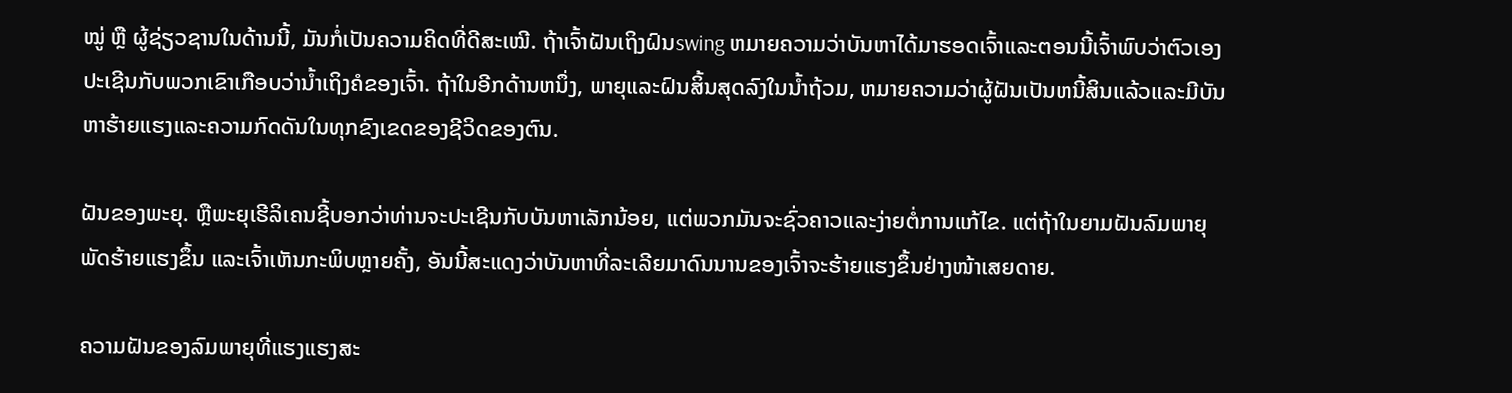ໝູ່ ຫຼື ຜູ້ຊ່ຽວຊານໃນດ້ານນີ້, ມັນກໍ່ເປັນຄວາມຄິດທີ່ດີສະເໝີ. ຖ້າເຈົ້າຝັນເຖິງຝົນswing ຫມາຍຄວາມວ່າບັນຫາໄດ້ມາຮອດເຈົ້າແລະຕອນນີ້ເຈົ້າພົບວ່າຕົວເອງປະເຊີນກັບພວກເຂົາເກືອບວ່ານ້ຳເຖິງຄໍຂອງເຈົ້າ. ຖ້າໃນອີກດ້ານຫນຶ່ງ, ພາຍຸແລະຝົນສິ້ນສຸດລົງໃນນ້ຳຖ້ວມ, ຫມາຍຄວາມວ່າຜູ້ຝັນເປັນຫນີ້ສິນແລ້ວແລະມີບັນຫາຮ້າຍແຮງແລະຄວາມກົດດັນໃນທຸກຂົງເຂດຂອງຊີວິດຂອງຕົນ.

ຝັນຂອງພະຍຸ. ຫຼືພະຍຸເຮີລິເຄນຊີ້ບອກວ່າທ່ານຈະປະເຊີນກັບບັນຫາເລັກນ້ອຍ, ແຕ່ພວກມັນຈະຊົ່ວຄາວແລະງ່າຍຕໍ່ການແກ້ໄຂ. ແຕ່ຖ້າໃນຍາມຝັນລົມພາຍຸພັດຮ້າຍແຮງຂຶ້ນ ແລະເຈົ້າເຫັນກະພິບຫຼາຍຄັ້ງ, ອັນນີ້ສະແດງວ່າບັນຫາທີ່ລະເລີຍມາດົນນານຂອງເຈົ້າຈະຮ້າຍແຮງຂຶ້ນຢ່າງໜ້າເສຍດາຍ.

ຄວາມຝັນຂອງລົມພາຍຸທີ່ແຮງແຮງສະ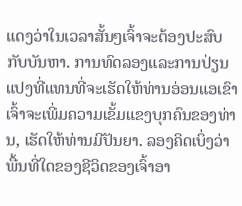ແດງວ່າໃນເວລາສັ້ນໆເຈົ້າຈະຕ້ອງປະສົບກັບບັນຫາ. ການທົດລອງແລະການປ່ຽນແປງທີ່ແທນທີ່ຈະເຮັດໃຫ້ທ່ານອ່ອນແອເຂົາເຈົ້າຈະເພີ່ມຄວາມເຂັ້ມແຂງບຸກຄົນຂອງທ່ານ, ເຮັດໃຫ້ທ່ານມີປັນຍາ. ລອງຄິດເບິ່ງວ່າພື້ນທີ່ໃດຂອງຊີວິດຂອງເຈົ້າອາ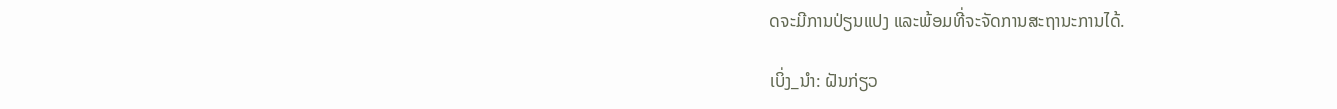ດຈະມີການປ່ຽນແປງ ແລະພ້ອມທີ່ຈະຈັດການສະຖານະການໄດ້.

ເບິ່ງ_ນຳ: ຝັນກ່ຽວ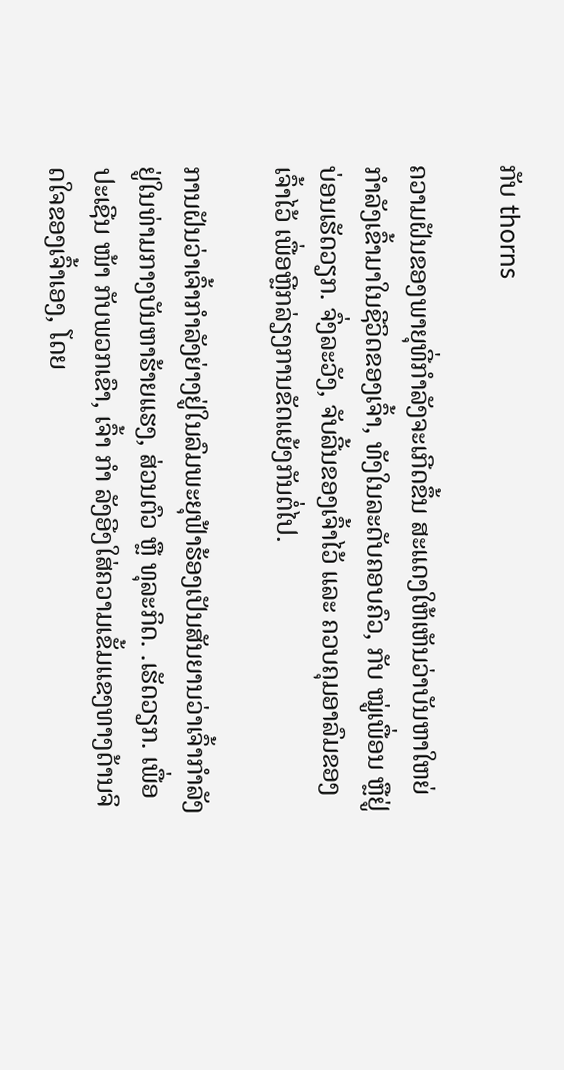ກັບ thorns

ຄວາມຝັນຂອງພາຍຸທີ່ກຳລັງຈະເກີດຂຶ້ນ ສະແດງໃຫ້ເຫັນວ່າບັນຫາໃຫຍ່ກຳລັງເຂົ້າມາໃນຊີວິດຂອງເຈົ້າ, ທັງໃນລະດັບຄອບຄົວ, ກັບ ໝູ່ເພື່ອນ ຫຼືຢູ່ບ່ອນເຮັດວຽກ. ຈົ່ງລະວັງ, ຈັບລີ້ນຂອງເຈົ້າໄວ້ ແລະ ຄວບຄຸມອາລົມຂອງເຈົ້າໄວ້ ເພື່ອຫຼີກລ່ຽງການຂັດແຍ້ງກັນຕໍ່ໄປ.

ການຝັນວ່າເຈົ້າກຳລັງຍ່າງຢູ່ໃນລົມພະຍຸຟ້າຮ້ອງເປັນສັນຍານວ່າເຈົ້າກຳລັງຢູ່ໃນທ່າມກາງບັນຫາຮ້າຍແຮງ, ສ່ວນຕົວ ຫຼື ທຸລະກິດ. .ເຮັດວຽກ. ເພື່ອປະເຊີນ ໜ້າ ກັບພວກເຂົາ, ເຈົ້າ ກຳ ລັງອີງໃສ່ຄວາມເຂັ້ມແຂງທາງດ້ານຈິດໃຈຂອງເຈົ້າເອງ, ໂດຍ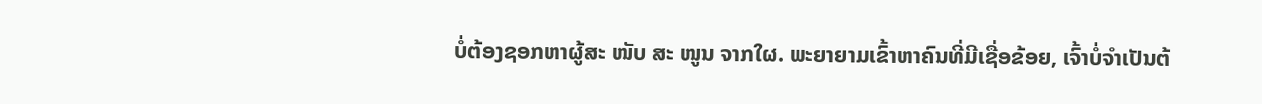ບໍ່ຕ້ອງຊອກຫາຜູ້ສະ ໜັບ ສະ ໜູນ ຈາກໃຜ. ພະຍາຍາມເຂົ້າຫາຄົນທີ່ມີເຊື່ອຂ້ອຍ, ເຈົ້າບໍ່ຈໍາເປັນຕ້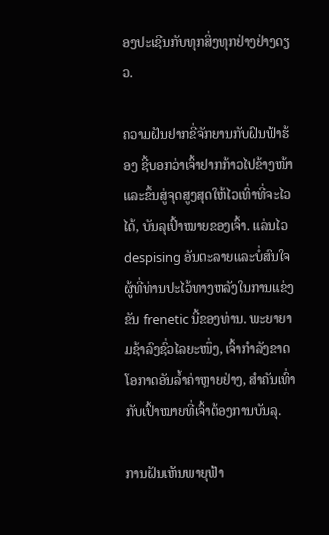ອງປະເຊີນກັບທຸກສິ່ງທຸກຢ່າງຢ່າງດຽວ.

ຄວາມຝັນຢາກຂີ່ຈັກຍານກັບຝົນຟ້າຮ້ອງ ຊີ້ບອກວ່າເຈົ້າຢາກກ້າວໄປຂ້າງໜ້າ ແລະຂຶ້ນສູ່ຈຸດສູງສຸດໃຫ້ໄວເທົ່າທີ່ຈະໄວໄດ້, ບັນລຸເປົ້າໝາຍຂອງເຈົ້າ. ແລ່ນໄວ despising ອັນຕະລາຍແລະບໍ່ສົນໃຈຜູ້ທີ່ທ່ານປະໄວ້ທາງຫລັງໃນການແຂ່ງຂັນ frenetic ນີ້ຂອງທ່ານ. ພະຍາຍາມຊ້າລົງຊົ່ວໄລຍະໜຶ່ງ, ເຈົ້າກຳລັງຂາດໂອກາດອັນລ້ຳຄ່າຫຼາຍຢ່າງ, ສຳຄັນເທົ່າກັບເປົ້າໝາຍທີ່ເຈົ້າຕ້ອງການບັນລຸ.

ການຝັນເຫັນພາຍຸຟ້າ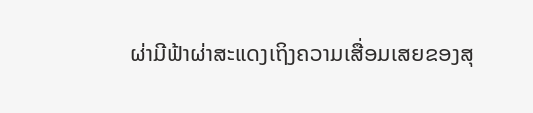ຜ່າມີຟ້າຜ່າສະແດງເຖິງຄວາມເສື່ອມເສຍຂອງສຸ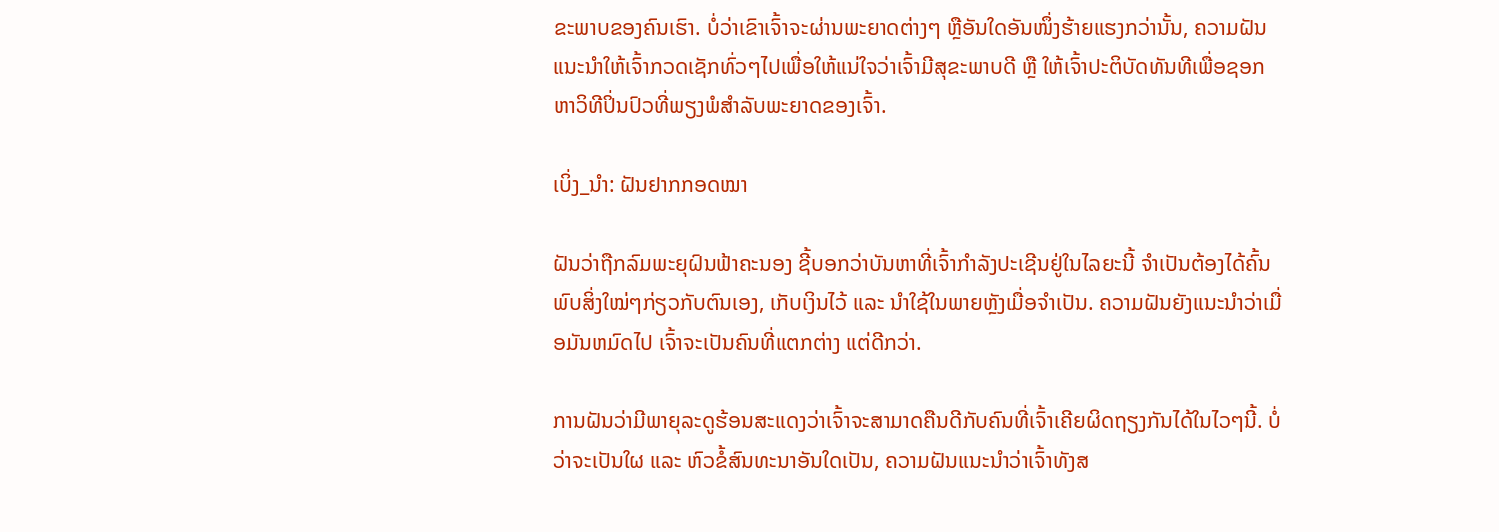ຂະພາບຂອງຄົນເຮົາ. ບໍ່ວ່າເຂົາເຈົ້າຈະຜ່ານພະຍາດຕ່າງໆ ຫຼືອັນໃດອັນໜຶ່ງຮ້າຍແຮງກວ່ານັ້ນ, ຄວາມຝັນແນະນຳໃຫ້ເຈົ້າກວດເຊັກທົ່ວໆໄປເພື່ອໃຫ້ແນ່ໃຈວ່າເຈົ້າມີສຸຂະພາບດີ ຫຼື ໃຫ້ເຈົ້າປະຕິບັດທັນທີເພື່ອຊອກຫາວິທີປິ່ນປົວທີ່ພຽງພໍສຳລັບພະຍາດຂອງເຈົ້າ.

ເບິ່ງ_ນຳ: ຝັນຢາກກອດໝາ

ຝັນວ່າຖືກລົມພະຍຸຝົນຟ້າຄະນອງ ຊີ້ບອກວ່າບັນຫາທີ່ເຈົ້າກໍາລັງປະເຊີນຢູ່ໃນໄລຍະນີ້ ຈໍາເປັນຕ້ອງໄດ້ຄົ້ນພົບສິ່ງໃໝ່ໆກ່ຽວກັບຕົນເອງ, ເກັບເງິນໄວ້ ແລະ ນຳໃຊ້ໃນພາຍຫຼັງເມື່ອຈຳເປັນ. ຄວາມຝັນຍັງແນະນໍາວ່າເມື່ອມັນຫມົດໄປ ເຈົ້າຈະເປັນຄົນທີ່ແຕກຕ່າງ ແຕ່ດີກວ່າ.

ການຝັນວ່າມີພາຍຸລະດູຮ້ອນສະແດງວ່າເຈົ້າຈະສາມາດຄືນດີກັບຄົນທີ່ເຈົ້າເຄີຍຜິດຖຽງກັນໄດ້ໃນໄວໆນີ້. ບໍ່ວ່າຈະເປັນໃຜ ແລະ ຫົວຂໍ້ສົນທະນາອັນໃດເປັນ, ຄວາມຝັນແນະນຳວ່າເຈົ້າທັງສ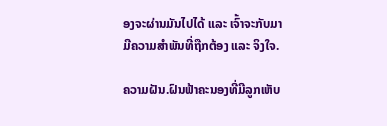ອງຈະຜ່ານມັນໄປໄດ້ ແລະ ເຈົ້າຈະກັບມາມີຄວາມສໍາພັນທີ່ຖືກຕ້ອງ ແລະ ຈິງໃຈ.

ຄວາມຝັນ.ຝົນຟ້າຄະນອງທີ່ມີລູກເຫັບ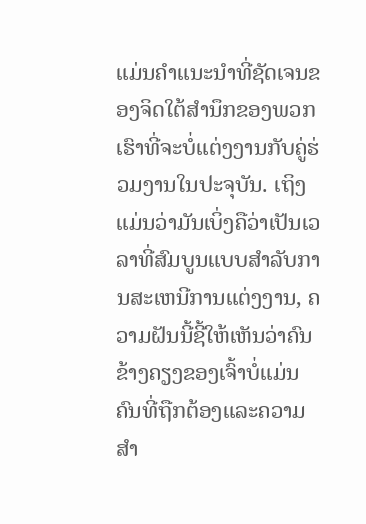ແມ່ນຄໍາແນະນໍາທີ່ຊັດເຈນຂອງຈິດໃຕ້ສໍານຶກຂອງພວກເຮົາທີ່ຈະບໍ່ແຕ່ງງານກັບຄູ່ຮ່ວມງານໃນປະຈຸບັນ. ເຖິງແມ່ນວ່າມັນເບິ່ງຄືວ່າເປັນເວລາທີ່ສົມບູນແບບສໍາລັບການສະເຫນີການແຕ່ງງານ, ຄວາມຝັນນີ້ຊີ້ໃຫ້ເຫັນວ່າຄົນຂ້າງຄຽງຂອງເຈົ້າບໍ່ແມ່ນຄົນທີ່ຖືກຕ້ອງແລະຄວາມສໍາ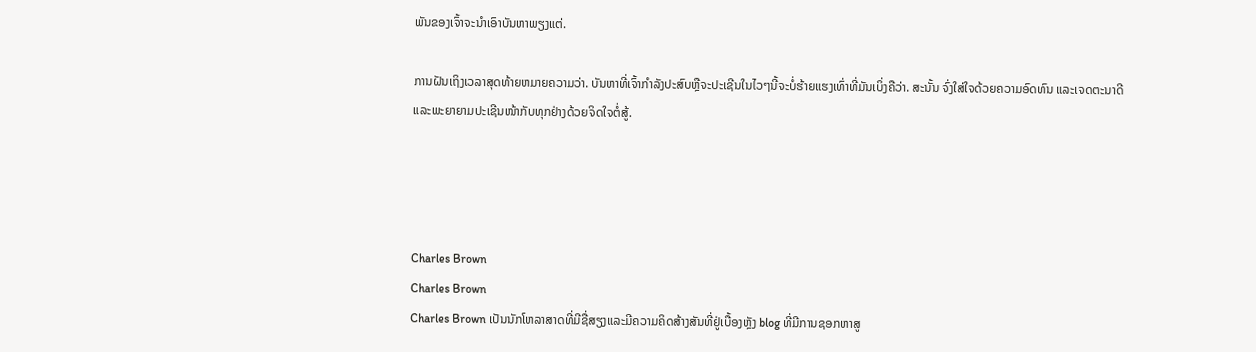ພັນຂອງເຈົ້າຈະນໍາເອົາບັນຫາພຽງແຕ່.

ການຝັນເຖິງເວລາສຸດທ້າຍຫມາຍຄວາມວ່າ. ບັນຫາທີ່ເຈົ້າກໍາລັງປະສົບຫຼືຈະປະເຊີນໃນໄວໆນີ້ຈະບໍ່ຮ້າຍແຮງເທົ່າທີ່ມັນເບິ່ງຄືວ່າ. ສະນັ້ນ ຈົ່ງໃສ່ໃຈດ້ວຍຄວາມອົດທົນ ແລະເຈດຕະນາດີ ແລະພະຍາຍາມປະເຊີນໜ້າກັບທຸກຢ່າງດ້ວຍຈິດໃຈຕໍ່ສູ້.




Charles Brown
Charles Brown
Charles Brown ເປັນນັກໂຫລາສາດທີ່ມີຊື່ສຽງແລະມີຄວາມຄິດສ້າງສັນທີ່ຢູ່ເບື້ອງຫຼັງ blog ທີ່ມີການຊອກຫາສູ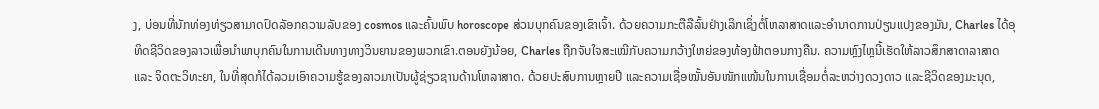ງ, ບ່ອນທີ່ນັກທ່ອງທ່ຽວສາມາດປົດລັອກຄວາມລັບຂອງ cosmos ແລະຄົ້ນພົບ horoscope ສ່ວນບຸກຄົນຂອງເຂົາເຈົ້າ. ດ້ວຍຄວາມກະຕືລືລົ້ນຢ່າງເລິກເຊິ່ງຕໍ່ໂຫລາສາດແລະອໍານາດການປ່ຽນແປງຂອງມັນ, Charles ໄດ້ອຸທິດຊີວິດຂອງລາວເພື່ອນໍາພາບຸກຄົນໃນການເດີນທາງທາງວິນຍານຂອງພວກເຂົາ.ຕອນຍັງນ້ອຍ, Charles ຖືກຈັບໃຈສະເໝີກັບຄວາມກວ້າງໃຫຍ່ຂອງທ້ອງຟ້າຕອນກາງຄືນ. ຄວາມຫຼົງໄຫຼນີ້ເຮັດໃຫ້ລາວສຶກສາດາລາສາດ ແລະ ຈິດຕະວິທະຍາ, ໃນທີ່ສຸດກໍໄດ້ລວມເອົາຄວາມຮູ້ຂອງລາວມາເປັນຜູ້ຊ່ຽວຊານດ້ານໂຫລາສາດ. ດ້ວຍປະສົບການຫຼາຍປີ ແລະຄວາມເຊື່ອໝັ້ນອັນໜັກແໜ້ນໃນການເຊື່ອມຕໍ່ລະຫວ່າງດວງດາວ ແລະຊີວິດຂອງມະນຸດ,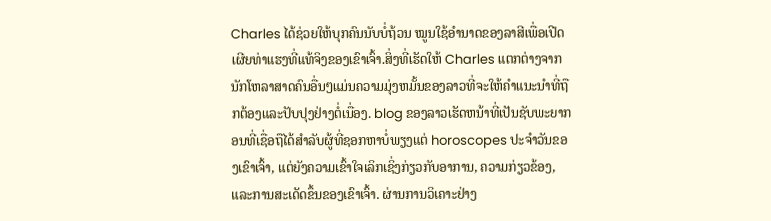Charles ໄດ້ຊ່ວຍໃຫ້ບຸກຄົນນັບບໍ່ຖ້ວນ ໝູນໃຊ້ອຳນາດຂອງລາສີເພື່ອເປີດເຜີຍທ່າແຮງທີ່ແທ້ຈິງຂອງເຂົາເຈົ້າ.ສິ່ງທີ່ເຮັດໃຫ້ Charles ແຕກຕ່າງຈາກນັກໂຫລາສາດຄົນອື່ນໆແມ່ນຄວາມມຸ່ງຫມັ້ນຂອງລາວທີ່ຈະໃຫ້ຄໍາແນະນໍາທີ່ຖືກຕ້ອງແລະປັບປຸງຢ່າງຕໍ່ເນື່ອງ. blog ຂອງລາວເຮັດຫນ້າທີ່ເປັນຊັບພະຍາກອນທີ່ເຊື່ອຖືໄດ້ສໍາລັບຜູ້ທີ່ຊອກຫາບໍ່ພຽງແຕ່ horoscopes ປະຈໍາວັນຂອງເຂົາເຈົ້າ, ແຕ່ຍັງຄວາມເຂົ້າໃຈເລິກເຊິ່ງກ່ຽວກັບອາການ, ຄວາມກ່ຽວຂ້ອງ, ແລະການສະເດັດຂຶ້ນຂອງເຂົາເຈົ້າ. ຜ່ານການວິເຄາະຢ່າງ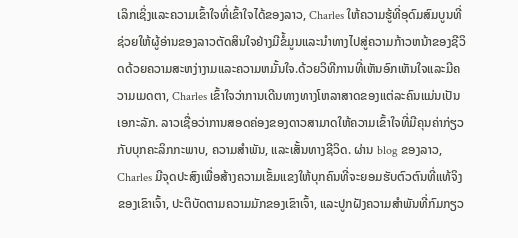ເລິກເຊິ່ງແລະຄວາມເຂົ້າໃຈທີ່ເຂົ້າໃຈໄດ້ຂອງລາວ, Charles ໃຫ້ຄວາມຮູ້ທີ່ອຸດົມສົມບູນທີ່ຊ່ວຍໃຫ້ຜູ້ອ່ານຂອງລາວຕັດສິນໃຈຢ່າງມີຂໍ້ມູນແລະນໍາທາງໄປສູ່ຄວາມກ້າວຫນ້າຂອງຊີວິດດ້ວຍຄວາມສະຫງ່າງາມແລະຄວາມຫມັ້ນໃຈ.ດ້ວຍວິທີການທີ່ເຫັນອົກເຫັນໃຈແລະມີຄວາມເມດຕາ, Charles ເຂົ້າໃຈວ່າການເດີນທາງທາງໂຫລາສາດຂອງແຕ່ລະຄົນແມ່ນເປັນເອກະລັກ. ລາວເຊື່ອວ່າການສອດຄ່ອງຂອງດາວສາມາດໃຫ້ຄວາມເຂົ້າໃຈທີ່ມີຄຸນຄ່າກ່ຽວກັບບຸກຄະລິກກະພາບ, ຄວາມສໍາພັນ, ແລະເສັ້ນທາງຊີວິດ. ຜ່ານ blog ຂອງລາວ, Charles ມີຈຸດປະສົງເພື່ອສ້າງຄວາມເຂັ້ມແຂງໃຫ້ບຸກຄົນທີ່ຈະຍອມຮັບຕົວຕົນທີ່ແທ້ຈິງຂອງເຂົາເຈົ້າ, ປະຕິບັດຕາມຄວາມມັກຂອງເຂົາເຈົ້າ, ແລະປູກຝັງຄວາມສໍາພັນທີ່ກົມກຽວ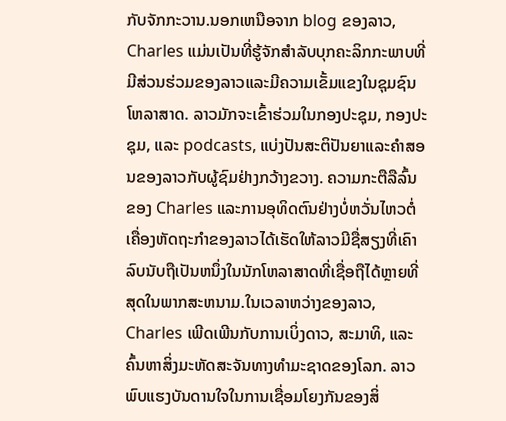ກັບຈັກກະວານ.ນອກເຫນືອຈາກ blog ຂອງລາວ, Charles ແມ່ນເປັນທີ່ຮູ້ຈັກສໍາລັບບຸກຄະລິກກະພາບທີ່ມີສ່ວນຮ່ວມຂອງລາວແລະມີຄວາມເຂັ້ມແຂງໃນຊຸມຊົນໂຫລາສາດ. ລາວມັກຈະເຂົ້າຮ່ວມໃນກອງປະຊຸມ, ກອງປະຊຸມ, ແລະ podcasts, ແບ່ງປັນສະຕິປັນຍາແລະຄໍາສອນຂອງລາວກັບຜູ້ຊົມຢ່າງກວ້າງຂວາງ. ຄວາມກະຕືລືລົ້ນຂອງ Charles ແລະການອຸທິດຕົນຢ່າງບໍ່ຫວັ່ນໄຫວຕໍ່ເຄື່ອງຫັດຖະກໍາຂອງລາວໄດ້ເຮັດໃຫ້ລາວມີຊື່ສຽງທີ່ເຄົາລົບນັບຖືເປັນຫນຶ່ງໃນນັກໂຫລາສາດທີ່ເຊື່ອຖືໄດ້ຫຼາຍທີ່ສຸດໃນພາກສະຫນາມ.ໃນເວລາຫວ່າງຂອງລາວ, Charles ເພີດເພີນກັບການເບິ່ງດາວ, ສະມາທິ, ແລະຄົ້ນຫາສິ່ງມະຫັດສະຈັນທາງທໍາມະຊາດຂອງໂລກ. ລາວພົບແຮງບັນດານໃຈໃນການເຊື່ອມໂຍງກັນຂອງສິ່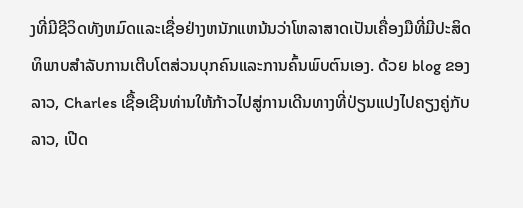ງທີ່ມີຊີວິດທັງຫມົດແລະເຊື່ອຢ່າງຫນັກແຫນ້ນວ່າໂຫລາສາດເປັນເຄື່ອງມືທີ່ມີປະສິດທິພາບສໍາລັບການເຕີບໂຕສ່ວນບຸກຄົນແລະການຄົ້ນພົບຕົນເອງ. ດ້ວຍ blog ຂອງລາວ, Charles ເຊື້ອເຊີນທ່ານໃຫ້ກ້າວໄປສູ່ການເດີນທາງທີ່ປ່ຽນແປງໄປຄຽງຄູ່ກັບລາວ, ເປີດ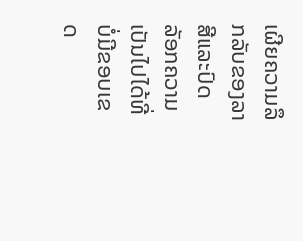ເຜີຍຄວາມລຶກລັບຂອງລາສີແລະປົດລັອກຄວາມເປັນໄປໄດ້ທີ່ບໍ່ມີຂອບເຂດ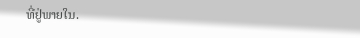ທີ່ຢູ່ພາຍໃນ.